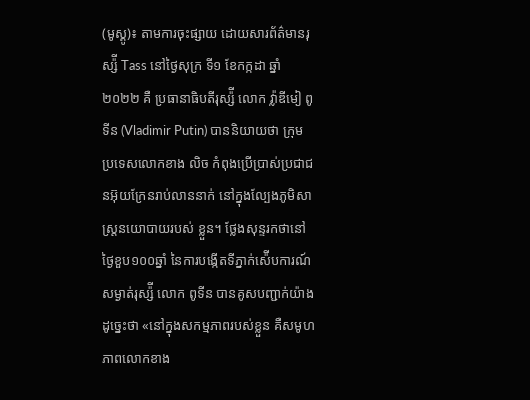(មូស្គូ)៖ តាមការចុះផ្សាយ ដោយសារព័ត៌មានរុស្ស៉ី Tass នៅថ្ងៃសុក្រ ទី១ ខែកក្កដា ឆ្នាំ២០២២ គឺ ប្រធានាធិបតីរុស្ស៉ី លោក វ្ល៉ាឌីមៀ ពូទីន (Vladimir Putin) បាននិយាយថា ក្រុមប្រទេសលោកខាង លិច កំពុងប្រើប្រាស់ប្រជាជនអ៊ុយក្រែនរាប់លាននាក់ នៅក្នុងល្បែងភូមិសាស្រ្តនយោបាយរបស់ ខ្លួន។ ថ្លែងសុន្ទរកថានៅថ្ងៃខួប១០០ឆ្នាំ នៃការបង្កើតទីភ្នាក់ស៉ើបការណ៍សម្ងាត់រុស្ស៉ី លោក ពូទីន បានគូសបញ្ជាក់យ៉ាងដូច្នេះថា «នៅក្នុងសកម្មភាពរបស់ខ្លួន គឺសមូហភាពលោកខាង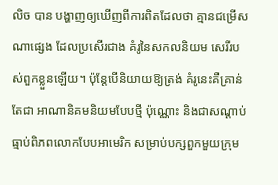លិច បាន បង្ហាញឲ្យឃើញពីការពិតដែលថា គ្មានជម្រើសណាផ្សេង ដែលប្រសើរជាង គំរូនៃសកលនិយម សេរីរបស់ពួកខ្លួនឡើយ។ ប៉ុន្តែបើនិយាយឱ្យត្រង់ គំរូនេះគឺគ្រាន់តែជា អាណានិគមនិយមបែបថ្មី ប៉ុណ្ណោះ និងជាសណ្តាប់ធ្មាប់ពិភពលោកបែបអាមេរិក សម្រាប់បក្សពួកមួយក្រុម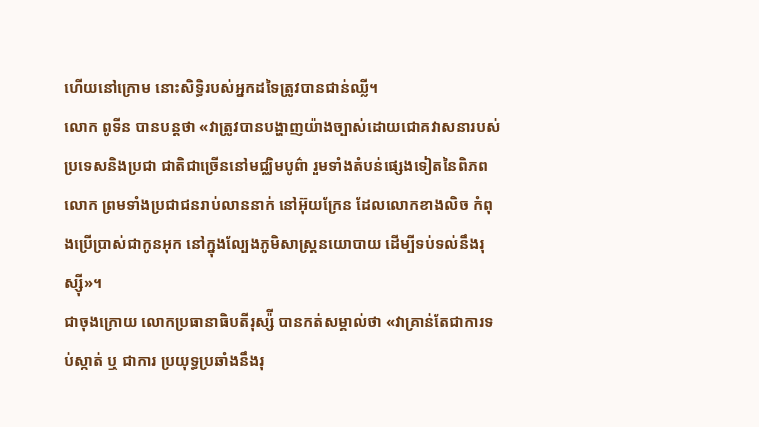ហើយនៅក្រោម នោះសិទ្ធិរបស់អ្នកដទៃត្រូវបានជាន់ឈ្លី។
លោក ពូទីន បានបន្តថា «វាត្រូវបានបង្ហាញយ៉ាងច្បាស់ដោយជោគវាសនារបស់ ប្រទេសនិងប្រជា ជាតិជាច្រើននៅមជ្ឈិមបូព៌ា រួមទាំងតំបន់ផ្សេងទៀតនៃពិភពលោក ព្រមទាំងប្រជាជនរាប់លាននាក់ នៅអ៊ុយក្រែន ដែលលោកខាងលិច កំពុងប្រើប្រាស់ជាកូនអុក នៅក្នុងល្បែងភូមិសាស្ត្រនយោបាយ ដើម្បីទប់ទល់នឹងរុស្ស៊ី»។
ជាចុងក្រោយ លោកប្រធានាធិបតីរុស្ស៉ី បានកត់សម្គាល់ថា «វាគ្រាន់តែជាការទប់ស្កាត់ ឬ ជាការ ប្រយុទ្ធប្រឆាំងនឹងរុ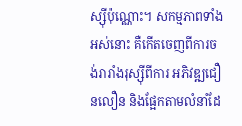ស្ស៊ីប៉ុណ្ណោះ។ សកម្មភាពទាំងអស់នោះ គឺកើតចេញពីការចង់រារាំងរុស្ស៊ីពីការ អភិវឌ្ឍជឿនលឿន និងផ្អែកតាមលំនាំដែ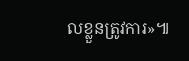លខ្លួនត្រូវការ»៕